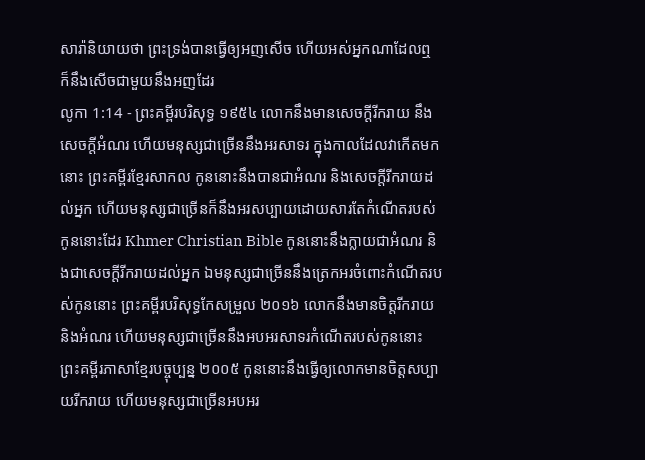សារ៉ានិយាយថា ព្រះទ្រង់បានធ្វើឲ្យអញសើច ហើយអស់អ្នកណាដែលឮ ក៏នឹងសើចជាមួយនឹងអញដែរ
លូកា 1:14 - ព្រះគម្ពីរបរិសុទ្ធ ១៩៥៤ លោកនឹងមានសេចក្ដីរីករាយ នឹងសេចក្ដីអំណរ ហើយមនុស្សជាច្រើននឹងអរសាទរ ក្នុងកាលដែលវាកើតមកនោះ ព្រះគម្ពីរខ្មែរសាកល កូននោះនឹងបានជាអំណរ និងសេចក្ដីរីករាយដល់អ្នក ហើយមនុស្សជាច្រើនក៏នឹងអរសប្បាយដោយសារតែកំណើតរបស់កូននោះដែរ Khmer Christian Bible កូននោះនឹងក្លាយជាអំណរ និងជាសេចក្ដីរីករាយដល់អ្នក ឯមនុស្សជាច្រើននឹងត្រេកអរចំពោះកំណើតរបស់កូននោះ ព្រះគម្ពីរបរិសុទ្ធកែសម្រួល ២០១៦ លោកនឹងមានចិត្តរីករាយ និងអំណរ ហើយមនុស្សជាច្រើននឹងអបអរសាទរកំណើតរបស់កូននោះ ព្រះគម្ពីរភាសាខ្មែរបច្ចុប្បន្ន ២០០៥ កូននោះនឹងធ្វើឲ្យលោកមានចិត្តសប្បាយរីករាយ ហើយមនុស្សជាច្រើនអបអរ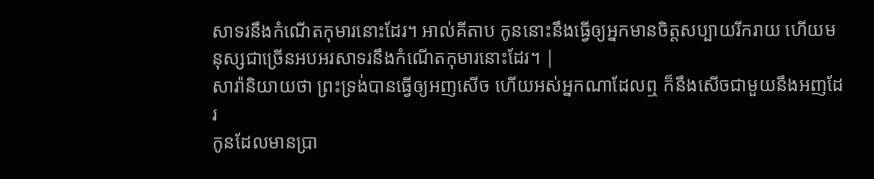សាទរនឹងកំណើតកុមារនោះដែរ។ អាល់គីតាប កូននោះនឹងធ្វើឲ្យអ្នកមានចិត្ដសប្បាយរីករាយ ហើយមនុស្សជាច្រើនអបអរសាទរនឹងកំណើតកុមារនោះដែរ។ |
សារ៉ានិយាយថា ព្រះទ្រង់បានធ្វើឲ្យអញសើច ហើយអស់អ្នកណាដែលឮ ក៏នឹងសើចជាមួយនឹងអញដែរ
កូនដែលមានប្រា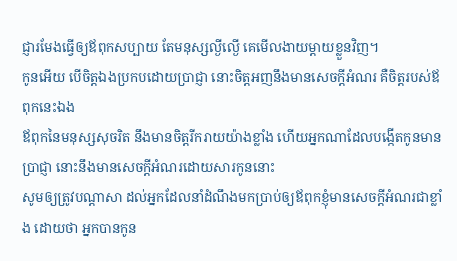ជ្ញារមែងធ្វើឲ្យឪពុកសប្បាយ តែមនុស្សល្ងីល្ងើ គេមើលងាយម្តាយខ្លួនវិញ។
កូនអើយ បើចិត្តឯងប្រកបដោយប្រាជ្ញា នោះចិត្តអញនឹងមានសេចក្ដីអំណរ គឺចិត្តរបស់ឪពុកនេះឯង
ឪពុកនៃមនុស្សសុចរិត នឹងមានចិត្តរីករាយយ៉ាងខ្លាំង ហើយអ្នកណាដែលបង្កើតកូនមានប្រាជ្ញា នោះនឹងមានសេចក្ដីអំណរដោយសារកូននោះ
សូមឲ្យត្រូវបណ្តាសា ដល់អ្នកដែលនាំដំណឹងមកប្រាប់ឲ្យឪពុកខ្ញុំមានសេចក្ដីអំណរជាខ្លាំង ដោយថា អ្នកបានកូន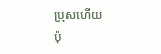ប្រុសហើយ
ប៉ុ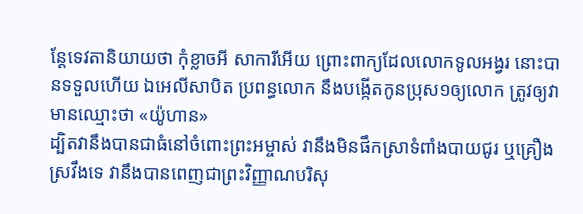ន្តែទេវតានិយាយថា កុំខ្លាចអី សាការីអើយ ព្រោះពាក្យដែលលោកទូលអង្វរ នោះបានទទួលហើយ ឯអេលីសាបិត ប្រពន្ធលោក នឹងបង្កើតកូនប្រុស១ឲ្យលោក ត្រូវឲ្យវាមានឈ្មោះថា «យ៉ូហាន»
ដ្បិតវានឹងបានជាធំនៅចំពោះព្រះអម្ចាស់ វានឹងមិនផឹកស្រាទំពាំងបាយជូរ ឬគ្រឿងស្រវឹងទេ វានឹងបានពេញជាព្រះវិញ្ញាណបរិសុ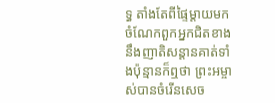ទ្ធ តាំងតែពីផ្ទៃម្តាយមក
ចំណែកពួកអ្នកជិតខាង នឹងញាតិសន្តានគាត់ទាំងប៉ុន្មានក៏ឮថា ព្រះអម្ចាស់បានចំរើនសេច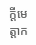ក្ដីមេត្តាក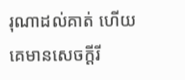រុណាដល់គាត់ ហើយគេមានសេចក្ដីរី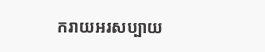ករាយអរសប្បាយ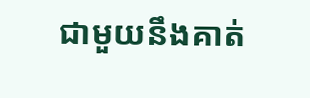ជាមួយនឹងគាត់